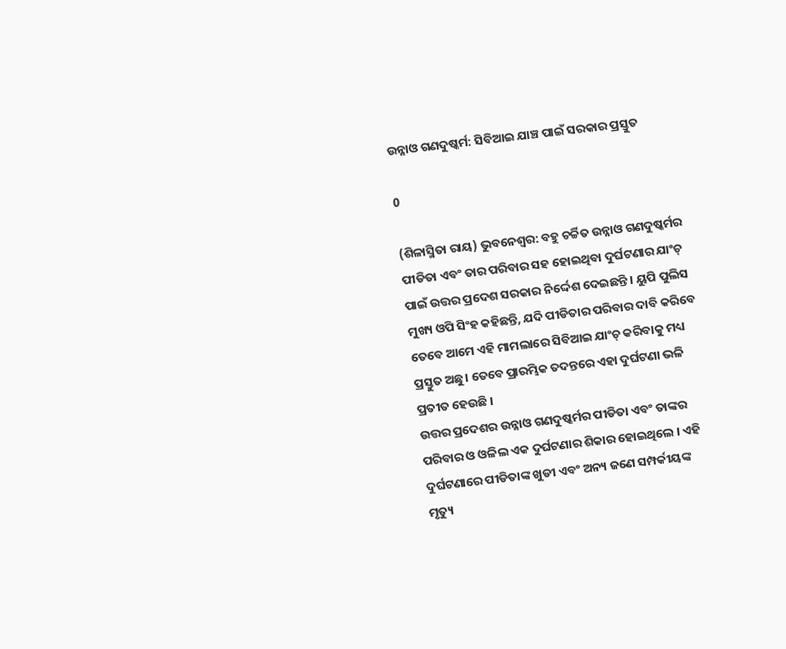ଉନ୍ନାଓ ଗଣଦୁଷ୍କର୍ମ: ସିବିଆଇ ଯାଞ୍ଚ ପାଇଁ ସରକାର ପ୍ରସ୍ତୁତ

0

(ଶିଳାସ୍ମିତା ରାୟ) ଭୁବନେଶ୍ୱର: ବହୁ ଚର୍ଚ୍ଚିତ ଉନ୍ନାଓ ଗଣଦୁଷ୍କର୍ମର ପୀଡିତା ଏବଂ ତାର ପରିବାର ସହ ହୋଇଥିବା ଦୁର୍ଘଟଣାର ଯାଂଚ୍ ପାଇଁ ଉତ୍ତର ପ୍ରଦେଶ ସରକାର ନିର୍ଦ୍ଦେଶ ଦେଇଛନ୍ତି । ୟୁପି ପୁଲିସ ମୁଖ୍ୟ ଓପି ସିଂହ କହିଛନ୍ତି, ଯଦି ପୀଡିତାର ପରିବାର ଦାବି କରିବେ ତେବେ ଆମେ ଏହି ମାମଲାରେ ସିବିଆଇ ଯାଂଚ୍ କରିବାକୁ ମଧ୍ୟ ପ୍ରସ୍ତୁତ ଅଛୁ। ତେବେ ପ୍ରାରମ୍ଭିକ ତଦନ୍ତରେ ଏହା ଦୁର୍ଘଟଣା ଭଳି ପ୍ରତୀତ ହେଉଛି ।
ଉତ୍ତର ପ୍ରଦେଶର ଉନ୍ନାଓ ଗଣଦୁଷ୍କର୍ମର ପୀଡିତା ଏବଂ ତାଙ୍କର ପରିବାର ଓ ଓଳିଲ ଏକ ଦୁର୍ଘଟଣାର ଶିକାର ହୋଇଥିଲେ । ଏହି ଦୁର୍ଘଟଣାରେ ପୀଡିତାଙ୍କ ଖୁଡୀ ଏବଂ ଅନ୍ୟ ଜଣେ ସମ୍ପର୍କୀୟଙ୍କ ମୃତ୍ୟୁ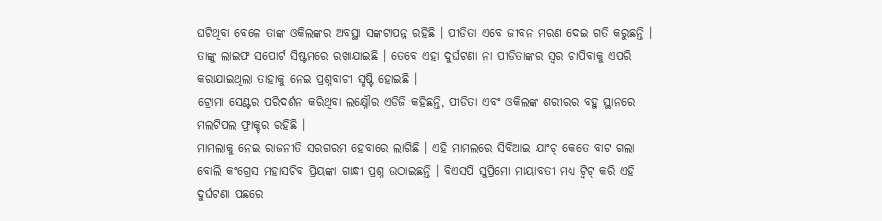ଘଟିଥିବା ବେଳେ ତାଙ୍କ ଓକିଲଙ୍କର ଅବସ୍ଥା ସଙ୍କଟାପନ୍ନ ରହିଛି । ପୀଡିତା ଏବେ ଜୀବନ ମରଣ ଦେଇ ଗତି କରୁଛନ୍ତି । ତାଙ୍କୁ ଲାଇଫ ସପୋର୍ଟ ସିଷ୍ଟମରେ ରଖାଯାଇଛି । ତେବେ ଏହା ଦୁର୍ଘଟଣା ନା ପୀଡିତାଙ୍କର ସ୍ୱର ଚାପିବାକୁ ଏପରି କରାଯାଇଥିଲା ତାହାକୁ ନେଇ ପ୍ରଶ୍ନବାଚୀ ସୃଷ୍ଟି ହୋଇଛି ।
ଟ୍ରୋମା ସେଣ୍ଟର ପରିଦର୍ଶନ କରିଥିବା ଲକ୍ଷ୍ନୌର ଏଡିଜି କହିଛନ୍ତି, ପୀଡିତା ଏବଂ ଓକିଲଙ୍କ ଶରୀରର ବହୁ ସ୍ଥାନରେ ମଲଟିପଲ ଫ୍ରାକ୍ଚର ରହିଛି ।
ମାମଲାକୁ ନେଇ ରାଜନୀତି ସରଗରମ ହେବାରେ ଲାଗିଛି । ଏହି ମାମଲରେ ସିବିଆଇ ଯାଂଚ୍ କେତେ ବାଟ ଗଲା ବୋଲି କଂଗ୍ରେସ ମହାସଚିବ ପ୍ରିୟଙ୍କା ଗାନ୍ଧୀ ପ୍ରଶ୍ନ ଉଠାଇଛନ୍ତି । ବିଏସପି ସୁପ୍ରିମୋ ମାୟାବତୀ ମଧ୍ୟ ଟ୍ୱିଟ୍ କରି ଏହି ଦୁର୍ଘଟଣା ପଛରେ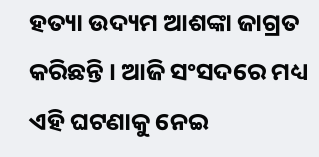ହତ୍ୟା ଉଦ୍ୟମ ଆଶଙ୍କା ଜାଗ୍ରତ କରିଛନ୍ତି । ଆଜି ସଂସଦରେ ମଧ୍ୟ ଏହି ଘଟଣାକୁ ନେଇ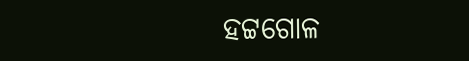ହଟ୍ଟଗୋଳ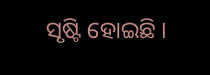ସୃଷ୍ଟି ହୋଇଛି ।